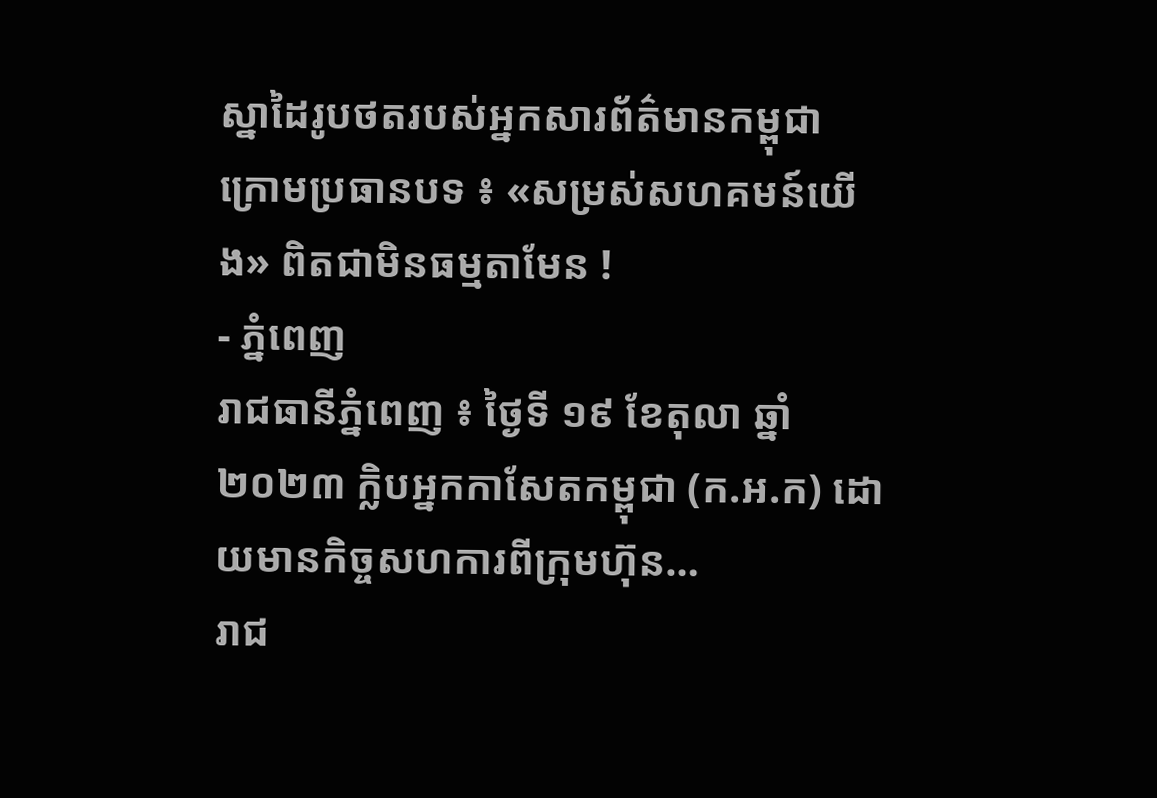ស្នាដៃរូបថតរបស់អ្នកសារព័ត៌មានកម្ពុជា ក្រោមប្រធានបទ ៖ «សម្រស់សហគមន៍យើង» ពិតជាមិនធម្មតាមែន !
- ភ្នំពេញ
រាជធានីភ្នំពេញ ៖ ថ្ងៃទី ១៩ ខែតុលា ឆ្នាំ ២០២៣ ក្លិបអ្នកកាសែតកម្ពុជា (ក.អ.ក) ដោយមានកិច្ចសហការពីក្រុមហ៊ុន…
រាជ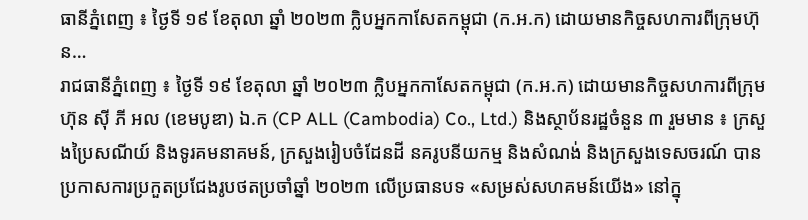ធានីភ្នំពេញ ៖ ថ្ងៃទី ១៩ ខែតុលា ឆ្នាំ ២០២៣ ក្លិបអ្នកកាសែតកម្ពុជា (ក.អ.ក) ដោយមានកិច្ចសហការពីក្រុមហ៊ុន…
រាជធានីភ្នំពេញ ៖ ថ្ងៃទី ១៩ ខែតុលា ឆ្នាំ ២០២៣ ក្លិបអ្នកកាសែតកម្ពុជា (ក.អ.ក) ដោយមានកិច្ចសហការពីក្រុមហ៊ុន ស៊ី ភី អល (ខេមបូឌា) ឯ.ក (CP ALL (Cambodia) Co., Ltd.) និងស្ថាប័នរដ្ឋចំនួន ៣ រួមមាន ៖ ក្រសួងប្រៃសណីយ៍ និងទូរគមនាគមន៍, ក្រសួងរៀបចំដែនដី នគរូបនីយកម្ម និងសំណង់ និងក្រសួងទេសចរណ៍ បានប្រកាសការប្រកួតប្រជែងរូបថតប្រចាំឆ្នាំ ២០២៣ លើប្រធានបទ «សម្រស់សហគមន៍យើង» នៅក្នុ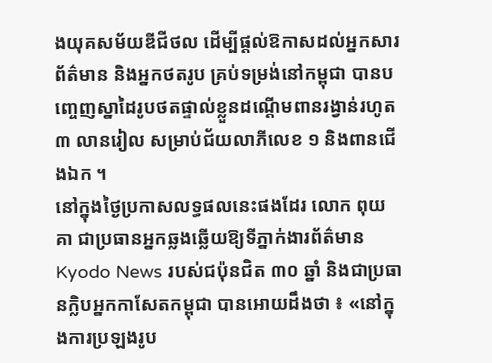ងយុគសម័យឌីជីថល ដើម្បីផ្តល់ឱកាសដល់អ្នកសារព័ត៌មាន និងអ្នកថតរូប គ្រប់ទម្រង់នៅកម្ពុជា បានបញ្ចេញស្នាដៃរូបថតផ្ទាល់ខ្លួនដណ្តើមពានរង្វាន់រហូត ៣ លានរៀល សម្រាប់ជ័យលាភីលេខ ១ និងពានជើងឯក ។
នៅក្នុងថ្ងៃប្រកាសលទ្ធផលនេះផងដែរ លោក ពុយ គា ជាប្រធានអ្នកឆ្លងឆ្លើយឱ្យទីភ្នាក់ងារព័ត៌មាន Kyodo News របស់ជប៉ុនជិត ៣០ ឆ្នាំ និងជាប្រធានក្លិបអ្នកកាសែតកម្ពុជា បានអោយដឹងថា ៖ «នៅក្នុងការប្រឡងរូប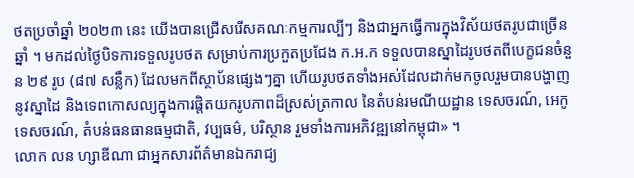ថតប្រចាំឆ្នាំ ២០២៣ នេះ យើងបានជ្រើសរើសគណៈកម្មការល្បីៗ និងជាអ្នកធ្វើការក្នុងវិស័យថតរូបជាច្រើនឆ្នាំ ។ មកដល់ថ្ងៃបិទការទទួលរូបថត សម្រាប់ការប្រកួតប្រជែង ក.អ.ក ទទួលបានស្នាដៃរូបថតពីបេក្ខជនចំនួន ២៩ រូប (៨៧ សន្លឹក) ដែលមកពីស្ថាប័នផ្សេងៗគ្នា ហើយរូបថតទាំងអស់ដែលដាក់មកចូលរួមបានបង្ហាញនូវស្នាដៃ និងទេពកោសល្យក្នុងការផ្តិតយករូបភាពដ៏ស្រស់ត្រកាល នៃតំបន់រមណីយដ្ឋាន ទេសចរណ៍, អេកូទេសចរណ៍, តំបន់ធនធានធម្មជាតិ, វប្បធម៌, បរិស្ថាន រួមទាំងការអភិវឌ្ឍនៅកម្ពុជា» ។
លោក លន ហ្សាឌីណា ជាអ្នកសារព័ត៌មានឯករាជ្យ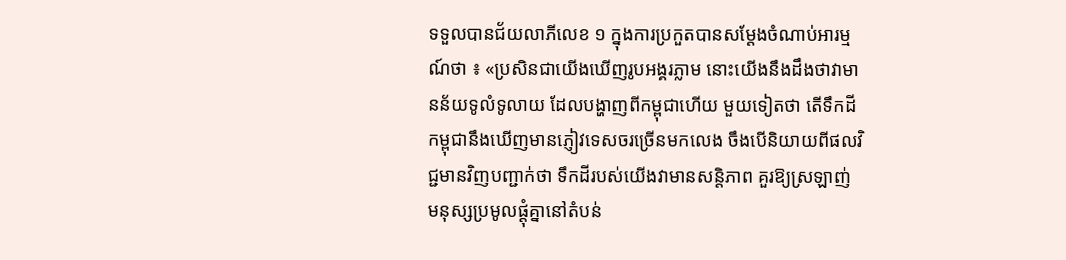ទទួលបានជ័យលាភីលេខ ១ ក្នុងការប្រកួតបានសម្តែងចំណាប់អារម្មណ៍ថា ៖ «ប្រសិនជាយើងឃើញរូបអង្គរភ្លាម នោះយើងនឹងដឹងថាវាមានន័យទូលំទូលាយ ដែលបង្ហាញពីកម្ពុជាហើយ មួយទៀតថា តើទឹកដីកម្ពុជានឹងឃើញមានភ្ញៀវទេសចរច្រើនមកលេង ចឹងបើនិយាយពីផលវិជ្ជមានវិញបញ្ជាក់ថា ទឹកដីរបស់យើងវាមានសន្តិភាព គួរឱ្យស្រឡាញ់ មនុស្សប្រមូលផ្តុំគ្នានៅតំបន់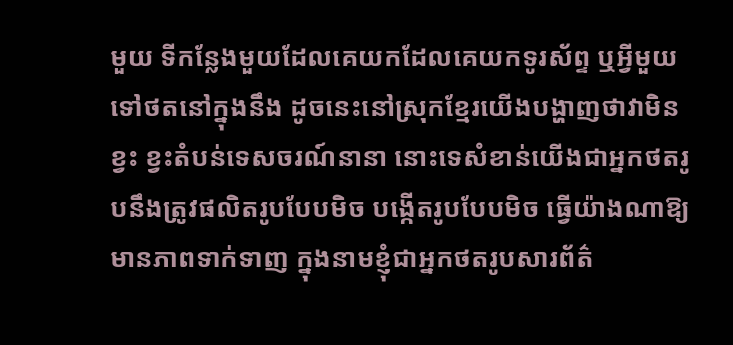មួយ ទីកន្លែងមួយដែលគេយកដែលគេយកទូរស័ព្ទ ឬអ្វីមួយទៅថតនៅក្នុងនឹង ដូចនេះនៅស្រុកខ្មែរយើងបង្ហាញថាវាមិនខ្វះ ខ្វះតំបន់ទេសចរណ៍នានា នោះទេសំខាន់យើងជាអ្នកថតរូបនឹងត្រូវផលិតរូបបែបមិច បង្កើតរូបបែបមិច ធ្វើយ៉ាងណាឱ្យមានភាពទាក់ទាញ ក្នុងនាមខ្ញុំជាអ្នកថតរូបសារព័ត៌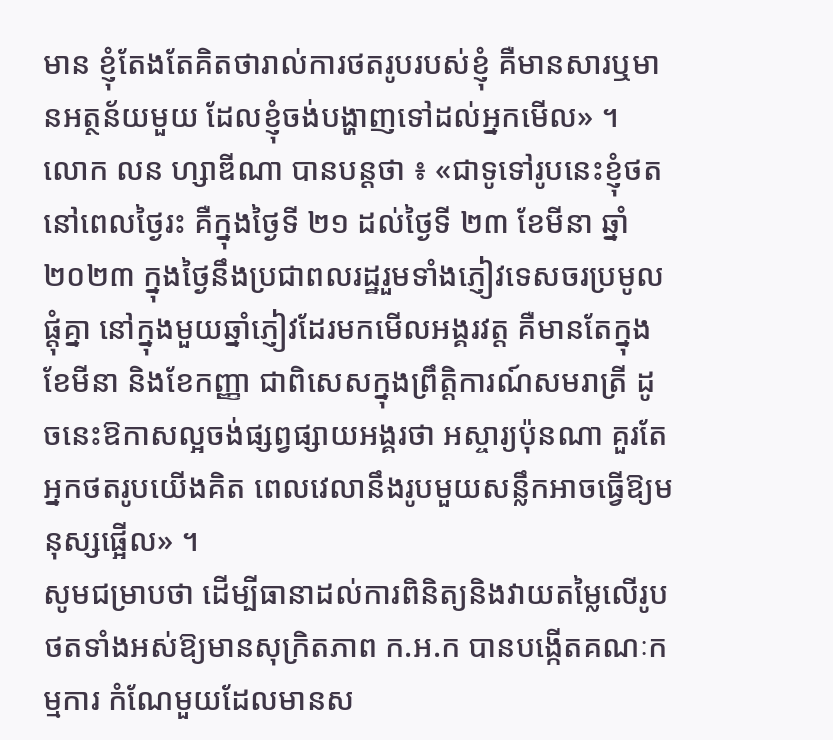មាន ខ្ញុំតែងតែគិតថារាល់ការថតរូបរបស់ខ្ញុំ គឺមានសារឬមានអត្ថន័យមួយ ដែលខ្ញុំចង់បង្ហាញទៅដល់អ្នកមើល» ។
លោក លន ហ្សាឌីណា បានបន្តថា ៖ «ជាទូទៅរូបនេះខ្ញុំថតនៅពេលថ្ងៃរះ គឺក្នុងថ្ងៃទី ២១ ដល់ថ្ងៃទី ២៣ ខែមីនា ឆ្នាំ ២០២៣ ក្នុងថ្ងៃនឹងប្រជាពលរដ្ឋរួមទាំងភ្ញៀវទេសចរប្រមូលផ្តុំគ្នា នៅក្នុងមួយឆ្នាំភ្ញៀវដែរមកមើលអង្គរវត្ត គឺមានតែក្នុងខែមីនា និងខែកញ្ញា ជាពិសេសក្នុងព្រឹត្តិការណ៍សមរាត្រី ដូចនេះឱកាសល្អចង់ផ្សព្វផ្សាយអង្គរថា អស្ចារ្យប៉ុនណា គួរតែអ្នកថតរូបយើងគិត ពេលវេលានឹងរូបមួយសន្លឹកអាចធ្វើឱ្យមនុស្សផ្អើល» ។
សូមជម្រាបថា ដើម្បីធានាដល់ការពិនិត្យនិងវាយតម្លៃលើរូបថតទាំងអស់ឱ្យមានសុក្រិតភាព ក.អ.ក បានបង្កើតគណៈកម្មការ កំណែមួយដែលមានស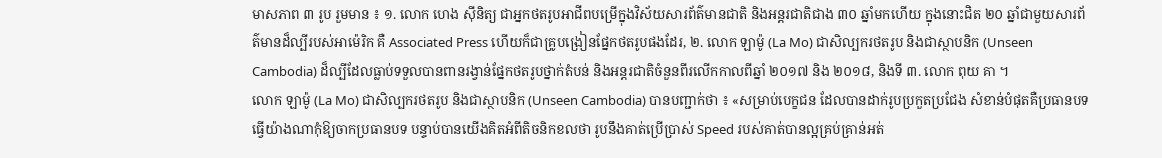មាសភាព ៣ រូប រួមមាន ៖ ១. លោក ហេង ស៊ីនិត្យ ជាអ្នកថតរូបអាជីពបម្រើក្នុងវិស័យសារព័ត៌មានជាតិ និងអន្តរជាតិជាង ៣០ ឆ្នាំមកហើយ ក្នុងនោះជិត ២០ ឆ្នាំជាមួយសារព័ត៌មានដ៏ល្បីរបស់អាម៉េរិក គឺ Associated Press ហើយក៏ជាគ្រូបង្រៀនផ្នែកថតរូបផងដែរ, ២. លោក ឡាម៉ូ (La Mo) ជាសិល្បករថតរូប និងជាស្ថាបនិក (Unseen Cambodia) ដ៏ល្បីដែលធ្លាប់ទទួលបានពានរង្វាន់ផ្នែកថតរូបថ្នាក់តំបន់ និងអន្តរជាតិចំនួនពីរលើកកាលពីឆ្នាំ ២០១៧ និង ២០១៨, និងទី ៣. លោក ពុយ គា ។
លោក ឡាម៉ូ (La Mo) ជាសិល្បករថតរូប និងជាស្ថាបនិក (Unseen Cambodia) បានបញ្ជាក់ថា ៖ «សម្រាប់បេក្ខជន ដែលបានដាក់រូបប្រកួតប្រជែង សំខាន់បំផុតគឺប្រធានបទ ធ្វើយ៉ាងណាកុំឱ្យចាកប្រធានបទ បន្ទាប់បានយើងគិតអំពីតិចនិកខលថា រូបនឹងគាត់ប្រើប្រាស់ Speed របស់គាត់បានល្អគ្រប់គ្រាន់អត់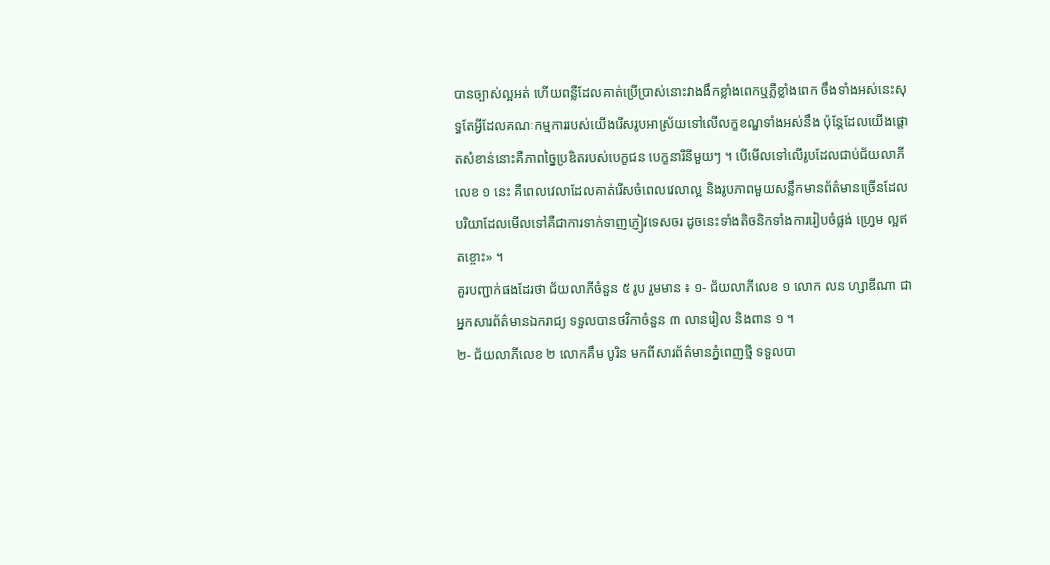បានច្បាស់ល្អអត់ ហើយពន្លឺដែលគាត់ប្រើប្រាស់នោះវាងងឹកខ្លាំងពេកឬភ្លឺខ្លាំងពេក ចឹងទាំងអស់នេះសុទ្ធតែអ្វីដែលគណៈកម្មការរបស់យើងរើសរូបអាស្រ័យទៅលើលក្ខខណ្ឌទាំងអស់នឹង ប៉ុន្តែដែលយើងផ្តោតសំខាន់នោះគឺភាពច្នៃប្រឌិតរបស់បេក្ខជន បេក្ខនារីនីមួយៗ ។ បើមើលទៅលើរូបដែលជាប់ជ័យលាភីលេខ ១ នេះ គឺពេលវេលាដែលគាត់រើសចំពេលវេលាល្អ និងរូបភាពមួយសន្លឹកមានព័ត៌មានច្រើនដែលបរិយាដែលមើលទៅគឺជាការទាក់ទាញភ្ញៀវទេសចរ ដូចនេះទាំងតិចនិកទាំងការរៀបចំផ្លង់ ហ្វ្រេម ល្អឥតខ្ចោះ» ។
គួរបញ្ជាក់ផងដែរថា ជ័យលាភីចំនួន ៥ រូប រួមមាន ៖ ១- ជ័យលាភីលេខ ១ លោក លន ហ្សាឌីណា ជាអ្នកសារព័ត៌មានឯករាជ្យ ទទួលបានថវិកាចំនួន ៣ លានរៀល និងពាន ១ ។
២- ជ័យលាភីលេខ ២ លោកគឹម បូរិន មកពីសារព័ត៌មានភ្នំពេញថ្មី ទទួលបា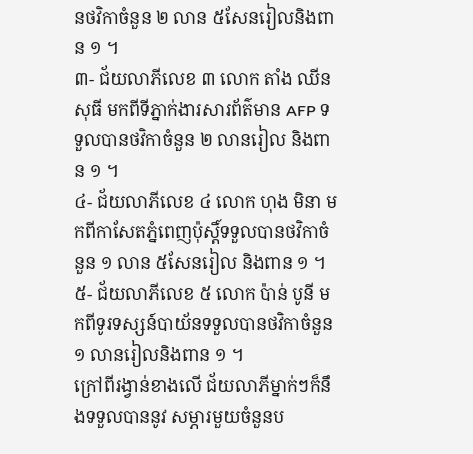នថវិកាចំនួន ២ លាន ៥សែនរៀលនិងពាន ១ ។
៣- ជ័យលាភីលេខ ៣ លោក តាំង ឈីនសុធី មកពីទីភ្នាក់ងារសារព័ត៌មាន AFP ទទួលបានថវិកាចំនួន ២ លានរៀល និងពាន ១ ។
៤- ជ័យលាភីលេខ ៤ លោក ហុង មិនា មកពីកាសែតភ្នំពេញប៉ុស្តិ៍ទទួលបានថវិកាចំនួន ១ លាន ៥សែនរៀល និងពាន ១ ។
៥- ជ័យលាភីលេខ ៥ លោក ប៉ាន់ បូនី មកពីទូរទស្សន៍បាយ័នទទួលបានថវិកាចំនួន ១ លានរៀលនិងពាន ១ ។
ក្រៅពីរង្វាន់ខាងលើ ជ័យលាភីម្នាក់ៗក៏នឹងទទួលបាននូវ សម្ភារមួយចំនួនប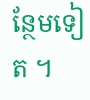ន្ថែមទៀត ។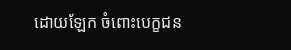ដោយឡែក ចំពោះបេក្ខជន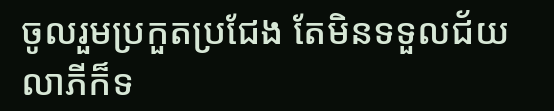ចូលរួមប្រកួតប្រជែង តែមិនទទួលជ័យលាភីក៏ទ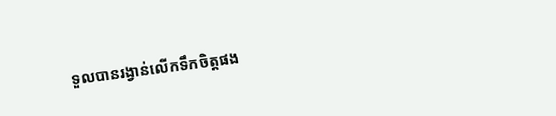ទួលបានរង្វាន់លើកទឹកចិត្តផង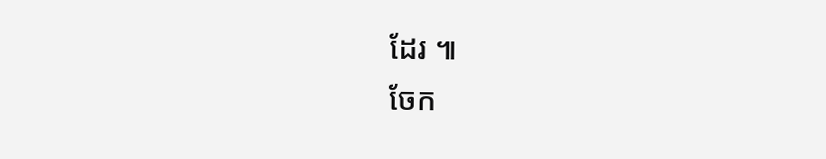ដែរ ៕
ចែក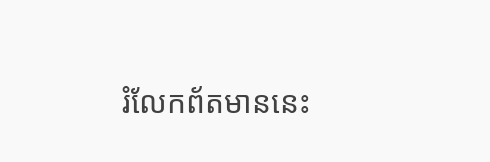រំលែកព័តមាននេះ